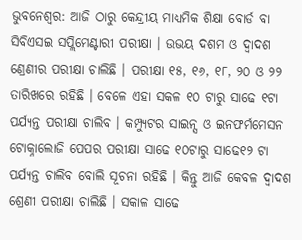ଭୁବନେଶ୍ୱର: ଆଜି ଠାରୁ କେନ୍ଦ୍ରୀୟ ମାଧ୍ୟମିକ ଶିକ୍ଷା ବୋର୍ଡ ବା ସିବିଏସଇ ସପ୍ଲିମେଣ୍ଟାରୀ ପରୀକ୍ଷା । ଉଭୟ ଦଶମ ଓ ଦ୍ୱାଦଶ ଣ୍ରେଣୀର ପରୀକ୍ଷା ଚାଲିଛି । ପରୀକ୍ଷା ୧୫, ୧୬, ୧୮, ୨୦ ଓ ୨୨ ତାରିଖରେ ରହିଛି । ବେଳେ ଏହା ସକଳ ୧୦ ଟାରୁ ସାଢେ ୧ଟା ପର୍ଯ୍ୟନ୍ତ ପରୀକ୍ଷା ଚାଲିବ । କମ୍ପ୍ୟୁଟର ସାଇନ୍ସ ଓ ଇନଫର୍ମମେସନ ଟୋକ୍ନାଲୋଜି ପେପର ପରୀକ୍ଷା ସାଢେ ୧୦ଟାରୁ ସାଢେ୧୨ ଟା ପର୍ଯ୍ୟନ୍ତ ଚାଲିବ ବୋଲି ସୂଚନା ରହିଛି । କିନ୍ତୁ ଆଜି କେବଳ ଦ୍ୱାଦଶ ଶ୍ରେଣୀ ପରୀକ୍ଷା ଚାଲିଛି । ସକାଳ ସାଢେ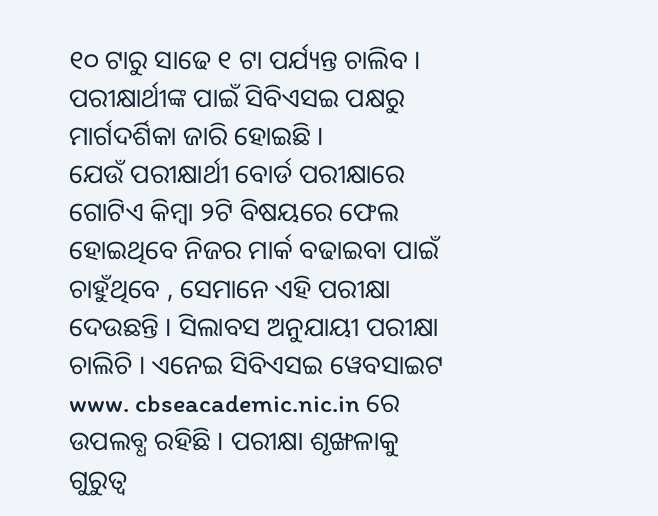୧୦ ଟାରୁ ସାଢେ ୧ ଟା ପର୍ଯ୍ୟନ୍ତ ଚାଲିବ । ପରୀକ୍ଷାର୍ଥୀଙ୍କ ପାଇଁ ସିବିଏସଇ ପକ୍ଷରୁ ମାର୍ଗଦର୍ଶିକା ଜାରି ହୋଇଛି ।
ଯେଉଁ ପରୀକ୍ଷାର୍ଥୀ ବୋର୍ଡ ପରୀକ୍ଷାରେ ଗୋଟିଏ କିମ୍ବା ୨ଟି ବିଷୟରେ ଫେଲ ହୋଇଥିବେ ନିଜର ମାର୍କ ବଢାଇବା ପାଇଁ ଚାହୁଁଥିବେ , ସେମାନେ ଏହି ପରୀକ୍ଷା ଦେଉଛନ୍ତି । ସିଲାବସ ଅନୁଯାୟୀ ପରୀକ୍ଷା ଚାଲିଚି । ଏନେଇ ସିବିଏସଇ ୱେବସାଇଟ www. cbseacademic.nic.in ରେ ଉପଲବ୍ଧ ରହିଛି । ପରୀକ୍ଷା ଶୃଙ୍ଖଳାକୁ ଗୁରୁତ୍ୱ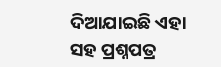ଦିଆଯାଇଛି ଏହା ସହ ପ୍ରଶ୍ନପତ୍ର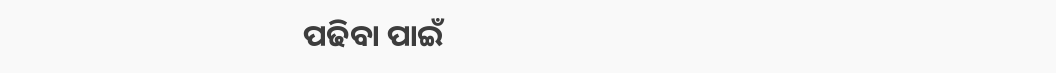ପଢିବା ପାଇଁ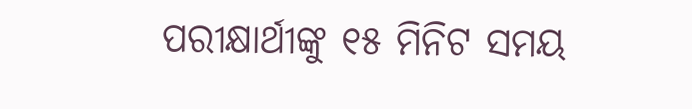ପରୀକ୍ଷାର୍ଥୀଙ୍କୁ ୧୫ ମିନିଟ ସମୟ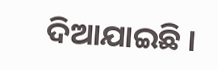ଦିଆଯାଇଛି ।